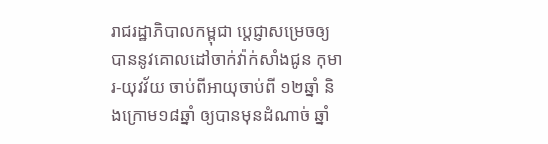រាជរដ្ឋាភិបាលកម្ពុជា ប្ដេជ្ញាសម្រេចឲ្យបាននូវគោលដៅចាក់វ៉ាក់សាំងជូន កុមារ-យុវវ័យ ចាប់ពីអាយុចាប់ពី ១២ឆ្នាំ និងក្រោម១៨ឆ្នាំ ឲ្យបានមុនដំណាច់ ឆ្នាំ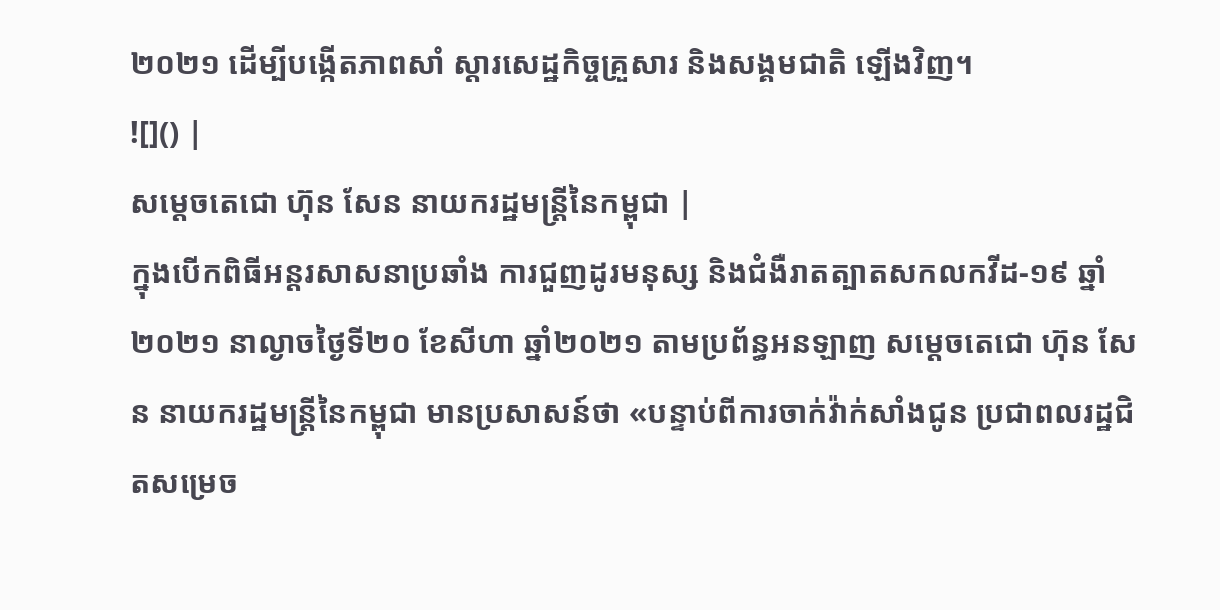២០២១ ដើម្បីបង្កើតភាពសាំ ស្តារសេដ្ឋកិច្ចគ្រួសារ និងសង្គមជាតិ ឡើងវិញ។
![]() |
សម្តេចតេជោ ហ៊ុន សែន នាយករដ្ឋមន្ដ្រីនៃកម្ពុជា |
ក្នុងបើកពិធីអន្តរសាសនាប្រឆាំង ការជួញដូរមនុស្ស និងជំងឺរាតត្បាតសកលកវីដ-១៩ ឆ្នាំ២០២១ នាល្ងាចថ្ងៃទី២០ ខែសីហា ឆ្នាំ២០២១ តាមប្រព័ន្ធអនឡាញ សម្តេចតេជោ ហ៊ុន សែន នាយករដ្ឋមន្ដ្រីនៃកម្ពុជា មានប្រសាសន៍ថា «បន្ទាប់ពីការចាក់វ៉ាក់សាំងជូន ប្រជាពលរដ្ឋជិតសម្រេច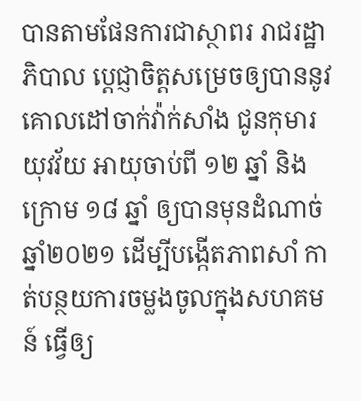បានតាមផែនការជាស្ថាពរ រាជរដ្ឋាភិបាល ប្ដេជ្ញាចិត្តសម្រេចឲ្យបាននូវគោលដៅចាក់វ៉ាក់សាំង ជូនកុមារ យុវវ័យ អាយុចាប់ពី ១២ ឆ្នាំ និងក្រោម ១៨ ឆ្នាំ ឲ្យបានមុនដំណាច់ឆ្នាំ២០២១ ដើម្បីបង្កើតភាពសាំ កាត់បន្ថយការចម្លងចូលក្នុងសហគមន៍ ធ្វើឲ្យ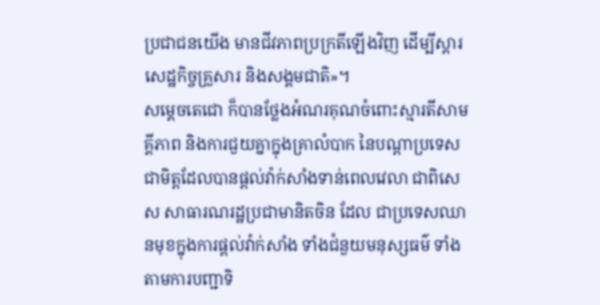ប្រជាជនយើង មានជីវភាពប្រក្រតីឡើងវិញ ដើម្បីស្តារសេដ្ឋកិច្ចគ្រួសារ និងសង្គមជាតិ»។
សម្ដេចតេជោ ក៏បានថ្លែងអំណរគុណចំពោះស្មារតីសាមគ្គីភាព និងការជួយគ្នាក្នុងគ្រាលំបាក នៃបណ្តាប្រទេសជាមិត្តដែលបានផ្តល់វ៉ាក់សាំងទាន់ពេលវេលា ជាពិសេស សាធារណរដ្ឋប្រជាមានិតចិន ដែល ជាប្រទេសឈានមុខក្នុងការផ្តល់វ៉ាក់សាំង ទាំងជំនួយមនុស្សធម៌ ទាំងតាមការបញ្ជាទិ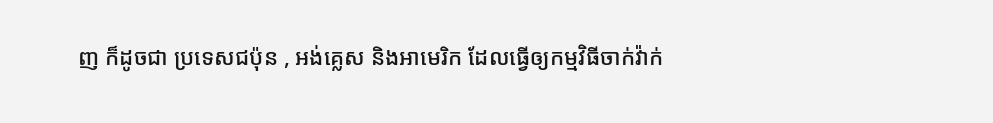ញ ក៏ដូចជា ប្រទេសជប៉ុន , អង់គ្លេស និងអាមេរិក ដែលធ្វើឲ្យកម្មវិធីចាក់វ៉ាក់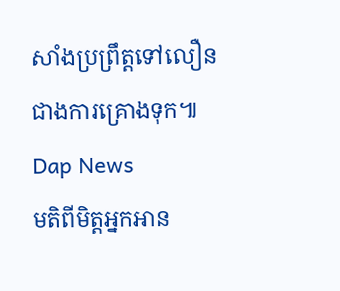សាំងប្រព្រឹត្តទៅលឿនជាងការគ្រោងទុក៕
Dap News
មតិពីមិត្តអ្នកអាន